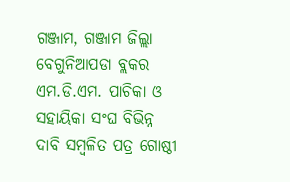ଗଞ୍ଜାମ, ଗଞ୍ଜାମ ଜିଲ୍ଲା ବେଗୁନିଆପଡା ବ୍ଲକର ଏମ.ଡି.ଏମ. ପାଚିକା ଓ ସହାୟିକା ସଂଘ ବିଭିନ୍ନ ଦାବି ସମ୍ବଳିତ ପତ୍ର ଗୋଷ୍ଠୀ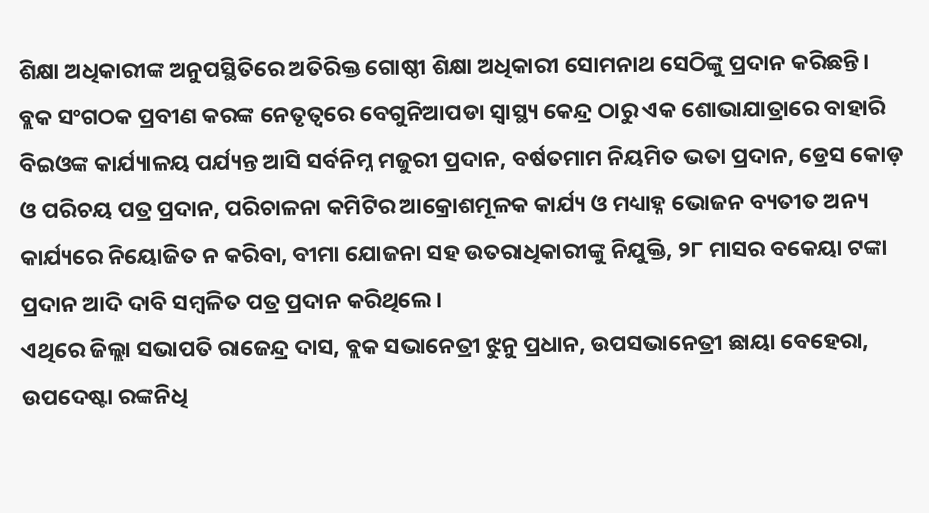ଶିକ୍ଷା ଅଧିକାରୀଙ୍କ ଅନୁପସ୍ଥିତିରେ ଅତିରିକ୍ତ ଗୋଷ୍ଠୀ ଶିକ୍ଷା ଅଧିକାରୀ ସୋମନାଥ ସେଠିଙ୍କୁ ପ୍ରଦାନ କରିଛନ୍ତି। ବ୍ଲକ ସଂଗଠକ ପ୍ରବୀଣ କରଙ୍କ ନେତୃତ୍ଵରେ ବେଗୁନିଆପଡା ସ୍ଵାସ୍ଥ୍ୟ କେନ୍ଦ୍ର ଠାରୁ ଏକ ଶୋଭାଯାତ୍ରାରେ ବାହାରି ବିଇଓଙ୍କ କାର୍ଯ୍ୟାଳୟ ପର୍ଯ୍ୟନ୍ତ ଆସି ସର୍ବନିମ୍ନ ମଜୁରୀ ପ୍ରଦାନ, ବର୍ଷତମାମ ନିୟମିତ ଭତା ପ୍ରଦାନ, ଡ୍ରେସ କୋଡ଼ ଓ ପରିଚୟ ପତ୍ର ପ୍ରଦାନ, ପରିଚାଳନା କମିଟିର ଆକ୍ରୋଶମୂଳକ କାର୍ଯ୍ୟ ଓ ମଧ୍ୟାହ୍ନ ଭୋଜନ ବ୍ୟତୀତ ଅନ୍ୟ କାର୍ଯ୍ୟରେ ନିୟୋଜିତ ନ କରିବା, ବୀମା ଯୋଜନା ସହ ଉତରାଧିକାରୀଙ୍କୁ ନିଯୁକ୍ତି, ୨୮ ମାସର ବକେୟା ଟଙ୍କା ପ୍ରଦାନ ଆଦି ଦାବି ସମ୍ବଳିତ ପତ୍ର ପ୍ରଦାନ କରିଥିଲେ ।
ଏଥିରେ ଜିଲ୍ଲା ସଭାପତି ରାଜେନ୍ଦ୍ର ଦାସ, ବ୍ଲକ ସଭାନେତ୍ରୀ ଝୁନୁ ପ୍ରଧାନ, ଉପସଭାନେତ୍ରୀ ଛାୟା ବେହେରା, ଉପଦେଷ୍ଟା ରଙ୍କନିଧି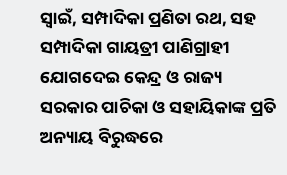ସ୍ଵାଇଁ, ସମ୍ପାଦିକା ପ୍ରଣିତା ରଥ, ସହ ସମ୍ପାଦିକା ଗାୟତ୍ରୀ ପାଣିଗ୍ରାହୀ ଯୋଗଦେଇ କେନ୍ଦ୍ର ଓ ରାଜ୍ୟ ସରକାର ପାଚିକା ଓ ସହାୟିକାଙ୍କ ପ୍ରତି ଅନ୍ୟାୟ ବିରୁଦ୍ଧରେ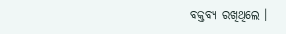ବକ୍ତବ୍ୟ ରଖିଥିଲେ ।